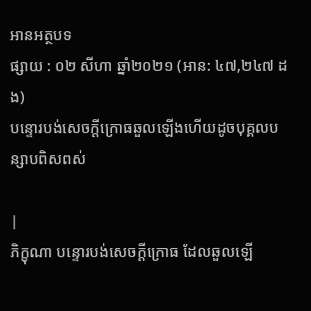អានអត្ថបទ
ផ្សាយ : ០២ សីហា ឆ្នាំ២០២១ (អាន: ៤៧,២៤៧ ដង)
បន្ទោរបង់សេចក្តីក្រោធឆួលឡើងហើយដូចបុគ្គលបន្សាបពិសពស់

|
ភិក្ខុណា បន្ទោរបង់សេចក្តីក្រោធ ដែលឆួលឡើ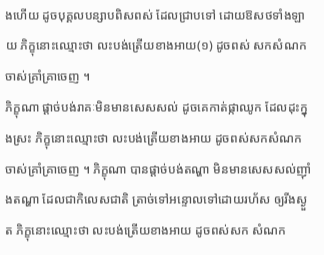ងហើយ ដូចបុគ្គលបន្សាបពិសពស់ ដែលជ្រាបទៅ ដោយឱសថទាំងឡាយ ភិក្ខុនោះឈ្មោះថា លះបង់ត្រើយខាងអាយ(១) ដូចពស់ សកសំណក ចាស់គ្រាំគ្រាចេញ ។
ភិក្ខុណា ផ្តាច់បង់រាគៈមិនមានសេសសល់ ដូចគេកាត់ផ្កាឈូក ដែលដុះក្នុងស្រះ ភិក្ខុនោះឈ្មោះថា លះបង់ត្រើយខាងអាយ ដូចពស់សកសំណកចាស់គ្រាំគ្រាចេញ ។ ភិក្ខុណា បានផ្តាច់បង់តណ្ហា មិនមានសេសសល់ញ៉ាំងតណ្ហា ដែលជាកិលេសជាតិ ត្រាច់ទៅអន្ទោលទៅដោយរហ័ស ឲ្យរីងស្ងួត ភិក្ខុនោះឈ្មោះថា លះបង់ត្រើយខាងអាយ ដូចពស់សក សំណក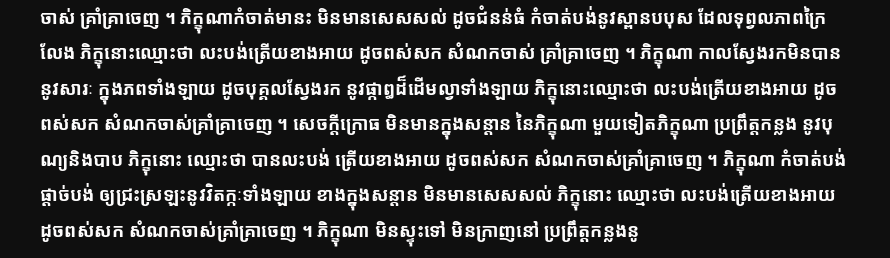ចាស់ គ្រាំគ្រាចេញ ។ ភិក្ខុណាកំចាត់មានះ មិនមានសេសសល់ ដូចជំនន់ធំ កំចាត់បង់នូវស្ពានបបុស ដែលទុព្វលភាពក្រៃលែង ភិក្ខុនោះឈ្មោះថា លះបង់ត្រើយខាងអាយ ដូចពស់សក សំណកចាស់ គ្រាំគ្រាចេញ ។ ភិក្ខុណា កាលស្វែងរកមិនបាន នូវសារៈ ក្នុងភពទាំងឡាយ ដូចបុគ្គលស្វែងរក នូវផ្កាឰដ៏ដើមល្វាទាំងឡាយ ភិក្ខុនោះឈ្មោះថា លះបង់ត្រើយខាងអាយ ដូចពស់សក សំណកចាស់គ្រាំគ្រាចេញ ។ សេចក្តីក្រោធ មិនមានក្នុងសន្តាន នៃភិក្ខុណា មួយទៀតភិក្ខុណា ប្រព្រឹត្តកន្លង នូវបុណ្យនិងបាប ភិក្ខុនោះ ឈ្មោះថា បានលះបង់ ត្រើយខាងអាយ ដូចពស់សក សំណកចាស់គ្រាំគ្រាចេញ ។ ភិក្ខុណា កំចាត់បង់ ផ្តាច់បង់ ឲ្យជ្រះស្រឡះនូវវិតក្កៈទាំងឡាយ ខាងក្នុងសន្តាន មិនមានសេសសល់ ភិក្ខុនោះ ឈ្មោះថា លះបង់ត្រើយខាងអាយ ដូចពស់សក សំណកចាស់គ្រាំគ្រាចេញ ។ ភិក្ខុណា មិនស្ទុះទៅ មិនក្រាញនៅ ប្រព្រឹត្តកន្លងនូ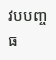វបបញ្ចធ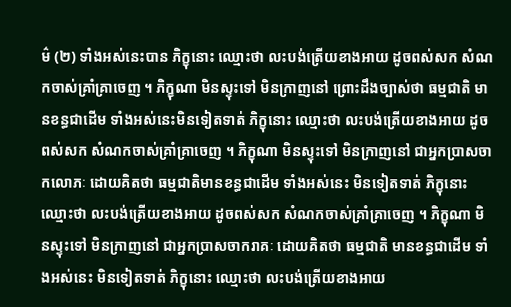ម៌ (២) ទាំងអស់នេះបាន ភិក្ខុនោះ ឈ្មោះថា លះបង់ត្រើយខាងអាយ ដូចពស់សក សំណកចាស់គ្រាំគ្រាចេញ ។ ភិក្ខុណា មិនស្ទុះទៅ មិនក្រាញនៅ ព្រោះដឹងច្បាស់ថា ធម្មជាតិ មានខន្ធជាដើម ទាំងអស់នេះមិនទៀតទាត់ ភិក្ខុនោះ ឈ្មោះថា លះបង់ត្រើយខាងអាយ ដូចពស់សក សំណកចាស់គ្រាំគ្រាចេញ ។ ភិក្ខុណា មិនស្ទុះទៅ មិនក្រាញនៅ ជាអ្នកប្រាសចាកលោភៈ ដោយគិតថា ធម្មជាតិមានខន្ធជាដើម ទាំងអស់នេះ មិនទៀតទាត់ ភិក្ខុនោះ ឈ្មោះថា លះបង់ត្រើយខាងអាយ ដូចពស់សក សំណកចាស់គ្រាំគ្រាចេញ ។ ភិក្ខុណា មិនស្ទុះទៅ មិនក្រាញនៅ ជាអ្នកប្រាសចាករាគៈ ដោយគិតថា ធម្មជាតិ មានខន្ធជាដើម ទាំងអស់នេះ មិនទៀតទាត់ ភិក្ខុនោះ ឈ្មោះថា លះបង់ត្រើយខាងអាយ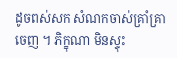ដូចពស់សក សំណកចាស់គ្រាំគ្រាចេញ ។ ភិក្ខុណា មិនស្ទុះ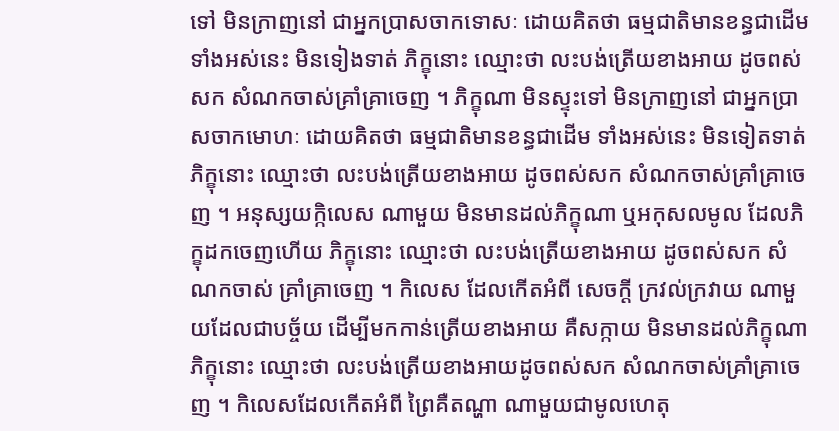ទៅ មិនក្រាញនៅ ជាអ្នកប្រាសចាកទោសៈ ដោយគិតថា ធម្មជាតិមានខន្ធជាដើម ទាំងអស់នេះ មិនទៀងទាត់ ភិក្ខុនោះ ឈ្មោះថា លះបង់ត្រើយខាងអាយ ដូចពស់សក សំណកចាស់គ្រាំគ្រាចេញ ។ ភិក្ខុណា មិនស្ទុះទៅ មិនក្រាញនៅ ជាអ្នកប្រាសចាកមោហៈ ដោយគិតថា ធម្មជាតិមានខន្ធជាដើម ទាំងអស់នេះ មិនទៀតទាត់ ភិក្ខុនោះ ឈ្មោះថា លះបង់ត្រើយខាងអាយ ដូចពស់សក សំណកចាស់គ្រាំគ្រាចេញ ។ អនុស្សយក្កិលេស ណាមួយ មិនមានដល់ភិក្ខុណា ឬអកុសលមូល ដែលភិក្ខុដកចេញហើយ ភិក្ខុនោះ ឈ្មោះថា លះបង់ត្រើយខាងអាយ ដូចពស់សក សំណកចាស់ គ្រាំគ្រាចេញ ។ កិលេស ដែលកើតអំពី សេចក្តី ក្រវល់ក្រវាយ ណាមួយដែលជាបច្ច័យ ដើម្បីមកកាន់ត្រើយខាងអាយ គឺសក្កាយ មិនមានដល់ភិក្ខុណា ភិក្ខុនោះ ឈ្មោះថា លះបង់ត្រើយខាងអាយដូចពស់សក សំណកចាស់គ្រាំគ្រាចេញ ។ កិលេសដែលកើតអំពី ព្រៃគឺតណ្ហា ណាមួយជាមូលហេតុ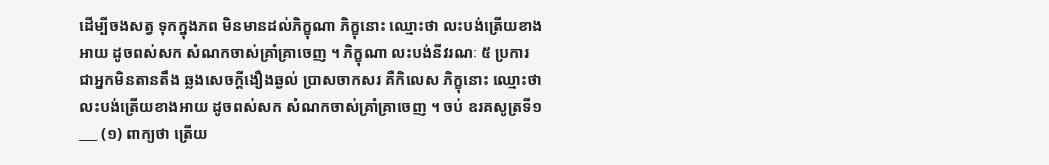ដើម្បីចងសត្វ ទុកក្នុងភព មិនមានដល់ភិក្ខុណា ភិក្ខុនោះ ឈ្មោះថា លះបង់ត្រើយខាងអាយ ដូចពស់សក សំណកចាស់គ្រាំគ្រាចេញ ។ ភិក្ខុណា លះបង់នីវរណៈ ៥ ប្រការ ជាអ្នកមិនតានតឹង ឆ្លងសេចក្តីងឿងឆ្ងល់ ប្រាសចាកសរ គឺកិលេស ភិក្ខុនោះ ឈ្មោះថា លះបង់ត្រើយខាងអាយ ដូចពស់សក សំណកចាស់គ្រាំគ្រាចេញ ។ ចប់ ឧរគសូត្រទី១ ___ (១) ពាក្យថា ត្រើយ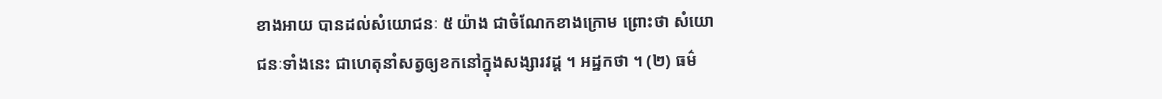ខាងអាយ បានដល់សំយោជនៈ ៥ យ៉ាង ជាចំណែកខាងក្រោម ព្រោះថា សំយោជនៈទាំងនេះ ជាហេតុនាំសត្វឲ្យខកនៅក្នុងសង្សារវដ្ត ។ អដ្ឋកថា ។ (២) ធម៌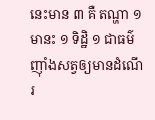នេះមាន ៣ គឺ តណ្ហា ១ មានះ ១ ទិដ្ឋិ ១ ជាធម៌ញ៉ាំងសត្វឲ្យមានដំណើរ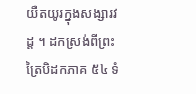យឺតយូរក្នុងសង្សារវដ្ត ។ ដកស្រង់ពីព្រះត្រៃបិដកភាគ ៥៤ ទំ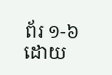ព័រ ១-៦ ដោយ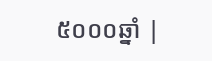៥០០០ឆ្នាំ |